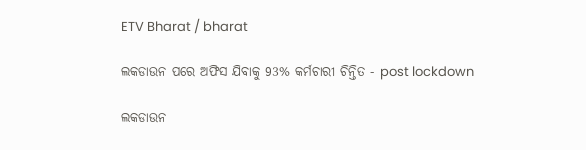ETV Bharat / bharat

ଲକଡାଉନ ପରେ ଅଫିସ ଯିବାକୁ 93% କର୍ମଚାରୀ ଚିନ୍ତିତ - post lockdown

ଲକଡାଉନ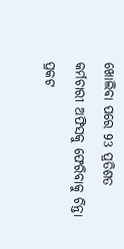ଖୋଲିବା ପରେ 93 ପ୍ରତିଶତ କର୍ମଚାରୀ ଅଫିସକୁ ଫେରିବାକୁ ଚିନ୍ତା ପ୍ରକଟ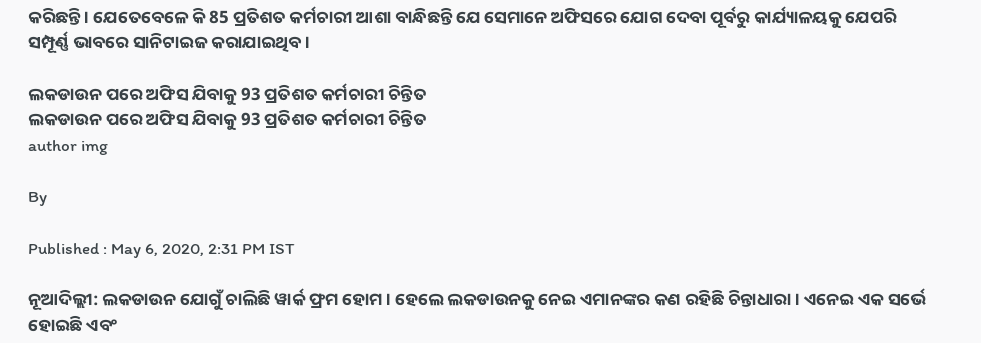କରିଛନ୍ତି । ଯେତେବେଳେ କି 85 ପ୍ରତିଶତ କର୍ମଚାରୀ ଆଶା ବାନ୍ଧିଛନ୍ତି ଯେ ସେମାନେ ଅଫିସରେ ଯୋଗ ଦେବା ପୂର୍ବରୁ କାର୍ଯ୍ୟାଳୟକୁ ଯେପରି ସମ୍ପୂର୍ଣ୍ଣ ଭାବରେ ସାନିଟାଇଜ କରାଯାଇଥିବ ।

ଲକଡାଉନ ପରେ ଅଫିସ ଯିବାକୁ 93 ପ୍ରତିଶତ କର୍ମଚାରୀ ଚିନ୍ତିତ
ଲକଡାଉନ ପରେ ଅଫିସ ଯିବାକୁ 93 ପ୍ରତିଶତ କର୍ମଚାରୀ ଚିନ୍ତିତ
author img

By

Published : May 6, 2020, 2:31 PM IST

ନୂଆଦିଲ୍ଲୀ: ଲକଡାଉନ ଯୋଗୁଁ ଚାଲିଛି ୱାର୍କ ଫ୍ରମ ହୋମ । ହେଲେ ଲକଡାଉନକୁ ନେଇ ଏମାନଙ୍କର କଣ ରହିଛି ଚିନ୍ତାଧାରା । ଏନେଇ ଏକ ସର୍ଭେ ହୋଇଛି ଏବଂ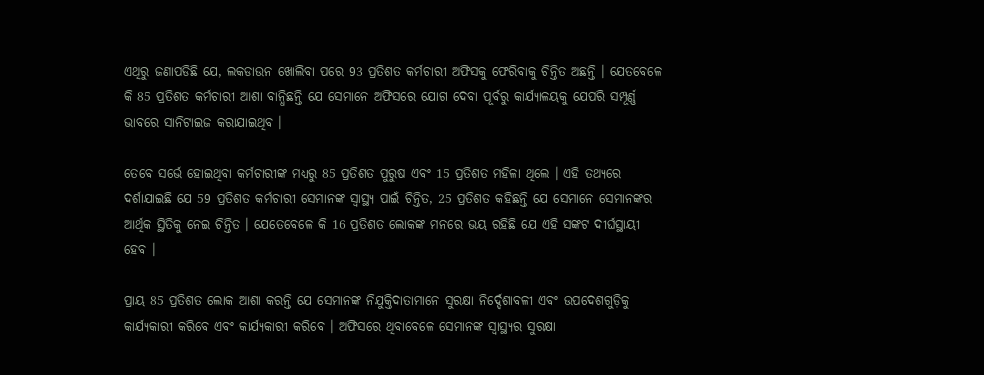ଏଥିରୁ ଜଣାପଡିଛି ଯେ, ଲକଡାଉନ ଖୋଲିବା ପରେ 93 ପ୍ରତିଶତ କର୍ମଚାରୀ ଅଫିସକୁ ଫେରିବାକୁ ଚିନ୍ତିତ ଅଛନ୍ତି । ଯେତବେଳେ କି 85 ପ୍ରତିଶତ କର୍ମଚାରୀ ଆଶା ବାନ୍ଧିଛନ୍ତି ଯେ ସେମାନେ ଅଫିସରେ ଯୋଗ ଦେବା ପୂର୍ବରୁ କାର୍ଯ୍ୟାଳୟକୁ ଯେପରି ସମ୍ପୂର୍ଣ୍ଣ ଭାବରେ ସାନିଟାଇଜ କରାଯାଇଥିବ ।

ତେବେ ସର୍ଭେ ହୋଇଥିବା କର୍ମଚାରୀଙ୍କ ମଧ୍ୟରୁ 85 ପ୍ରତିଶତ ପୁରୁଷ ଏବଂ 15 ପ୍ରତିଶତ ମହିଳା ଥିଲେ । ଏହି ତଥ୍ୟରେ ଦର୍ଶାଯାଇଛି ଯେ 59 ପ୍ରତିଶତ କର୍ମଚାରୀ ସେମାନଙ୍କ ସ୍ୱାସ୍ଥ୍ୟ ପାଇଁ ଚିନ୍ତିତ, 25 ପ୍ରତିଶତ କହିଛନ୍ତି ଯେ ସେମାନେ ସେମାନଙ୍କର ଆର୍ଥିକ ସ୍ଥିତିକୁ ନେଇ ଚିନ୍ତିତ । ଯେତେବେଳେ କି 16 ପ୍ରତିଶତ ଲୋକଙ୍କ ମନରେ ଭୟ ରହିଛି ଯେ ଏହି ସଙ୍କଟ ଦୀର୍ଘସ୍ଥାୟୀ ହେବ ।

ପ୍ରାୟ 85 ପ୍ରତିଶତ ଲୋକ ଆଶା କରନ୍ତି ଯେ ସେମାନଙ୍କ ନିଯୁକ୍ତିଦାତାମାନେ ସୁରକ୍ଷା ନିର୍ଦ୍ଦେଶାବଳୀ ଏବଂ ଉପଦେଶଗୁଡ଼ିକୁ କାର୍ଯ୍ୟକାରୀ କରିବେ ଏବଂ କାର୍ଯ୍ୟକାରୀ କରିବେ । ଅଫିସରେ ଥିବାବେଳେ ସେମାନଙ୍କ ସ୍ୱାସ୍ଥ୍ୟର ସୁରକ୍ଷା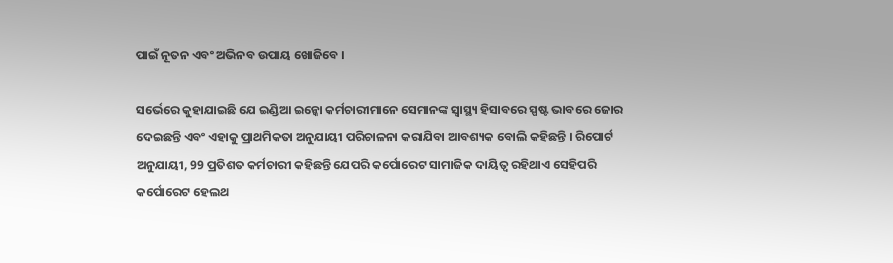ପାଇଁ ନୂତନ ଏବଂ ଅଭିନବ ଉପାୟ ଖୋଜିବେ ।

ସର୍ଭେରେ କୁହାଯାଇଛି ଯେ ଇଣ୍ଡିଆ ଇନ୍କୋ କର୍ମଚାରୀମାନେ ସେମାନଙ୍କ ସ୍ୱାସ୍ଥ୍ୟ ହିସାବରେ ସ୍ପଷ୍ଟ ଭାବରେ ଜୋର ଦେଇଛନ୍ତି ଏବଂ ଏହାକୁ ପ୍ରାଥମିକତା ଅନୁଯାୟୀ ପରିଚାଳନା କରାଯିବା ଆବଶ୍ୟକ ବୋଲି କହିଛନ୍ତି । ରିପୋର୍ଟ ଅନୁଯାୟୀ, 99 ପ୍ରତିଶତ କର୍ମଚାରୀ କହିଛନ୍ତି ଯେପରି କର୍ପୋରେଟ ସାମାଜିକ ଦାୟିତ୍ବ ରହିଥାଏ ସେହିପରି କର୍ପୋରେଟ ହେଲଥ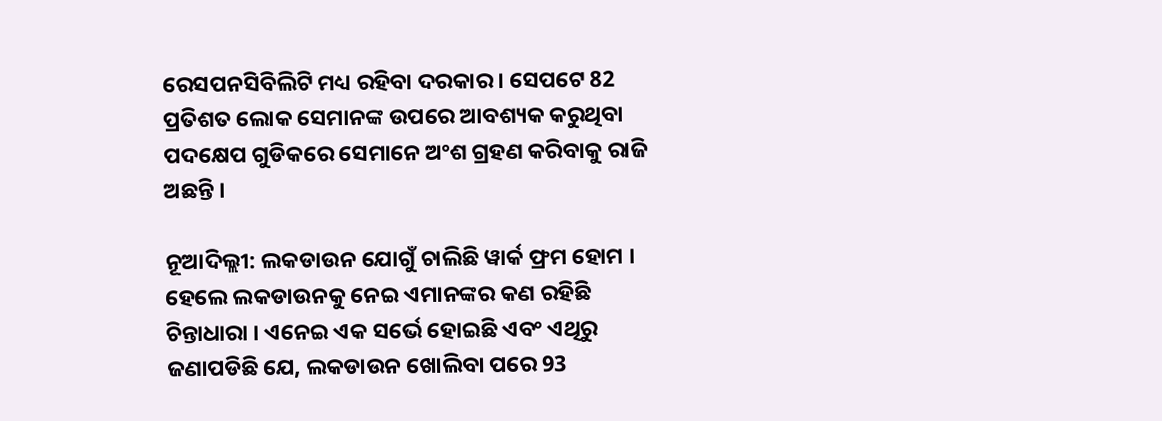ରେସପନସିବିଲିଟି ମଧ୍ୟ ରହିବା ଦରକାର । ସେପଟେ 82 ପ୍ରତିଶତ ଲୋକ ସେମାନଙ୍କ ଉପରେ ଆବଶ୍ୟକ କରୁଥିବା ପଦକ୍ଷେପ ଗୁଡିକରେ ସେମାନେ ଅଂଶ ଗ୍ରହଣ କରିବାକୁ ରାଜି ଅଛନ୍ତି ।

ନୂଆଦିଲ୍ଲୀ: ଲକଡାଉନ ଯୋଗୁଁ ଚାଲିଛି ୱାର୍କ ଫ୍ରମ ହୋମ । ହେଲେ ଲକଡାଉନକୁ ନେଇ ଏମାନଙ୍କର କଣ ରହିଛି ଚିନ୍ତାଧାରା । ଏନେଇ ଏକ ସର୍ଭେ ହୋଇଛି ଏବଂ ଏଥିରୁ ଜଣାପଡିଛି ଯେ, ଲକଡାଉନ ଖୋଲିବା ପରେ 93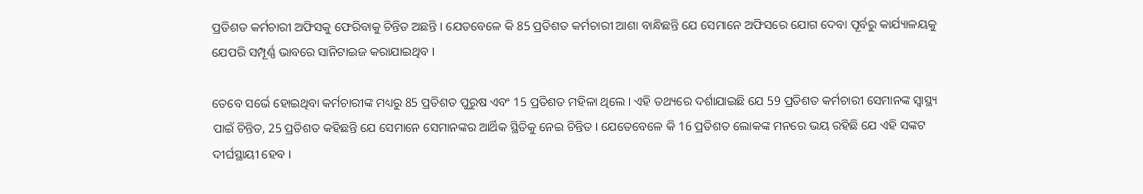ପ୍ରତିଶତ କର୍ମଚାରୀ ଅଫିସକୁ ଫେରିବାକୁ ଚିନ୍ତିତ ଅଛନ୍ତି । ଯେତବେଳେ କି 85 ପ୍ରତିଶତ କର୍ମଚାରୀ ଆଶା ବାନ୍ଧିଛନ୍ତି ଯେ ସେମାନେ ଅଫିସରେ ଯୋଗ ଦେବା ପୂର୍ବରୁ କାର୍ଯ୍ୟାଳୟକୁ ଯେପରି ସମ୍ପୂର୍ଣ୍ଣ ଭାବରେ ସାନିଟାଇଜ କରାଯାଇଥିବ ।

ତେବେ ସର୍ଭେ ହୋଇଥିବା କର୍ମଚାରୀଙ୍କ ମଧ୍ୟରୁ 85 ପ୍ରତିଶତ ପୁରୁଷ ଏବଂ 15 ପ୍ରତିଶତ ମହିଳା ଥିଲେ । ଏହି ତଥ୍ୟରେ ଦର୍ଶାଯାଇଛି ଯେ 59 ପ୍ରତିଶତ କର୍ମଚାରୀ ସେମାନଙ୍କ ସ୍ୱାସ୍ଥ୍ୟ ପାଇଁ ଚିନ୍ତିତ, 25 ପ୍ରତିଶତ କହିଛନ୍ତି ଯେ ସେମାନେ ସେମାନଙ୍କର ଆର୍ଥିକ ସ୍ଥିତିକୁ ନେଇ ଚିନ୍ତିତ । ଯେତେବେଳେ କି 16 ପ୍ରତିଶତ ଲୋକଙ୍କ ମନରେ ଭୟ ରହିଛି ଯେ ଏହି ସଙ୍କଟ ଦୀର୍ଘସ୍ଥାୟୀ ହେବ ।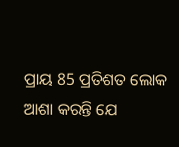ପ୍ରାୟ 85 ପ୍ରତିଶତ ଲୋକ ଆଶା କରନ୍ତି ଯେ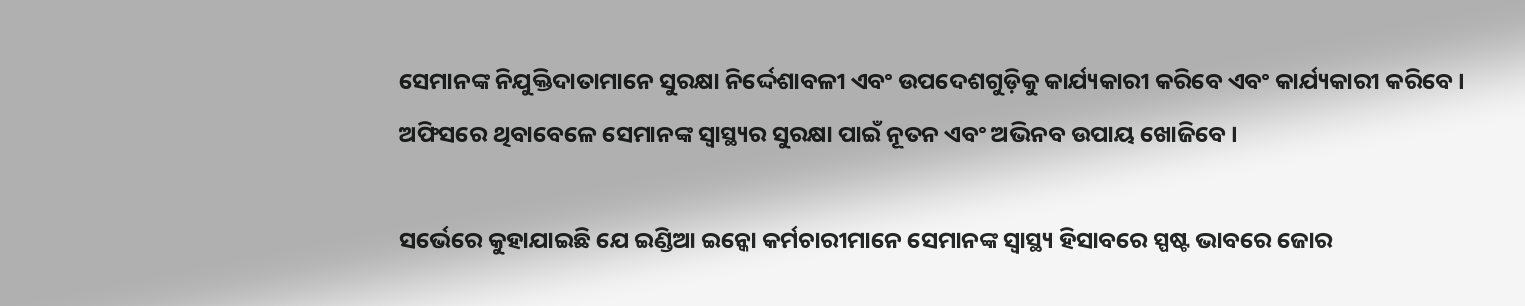ସେମାନଙ୍କ ନିଯୁକ୍ତିଦାତାମାନେ ସୁରକ୍ଷା ନିର୍ଦ୍ଦେଶାବଳୀ ଏବଂ ଉପଦେଶଗୁଡ଼ିକୁ କାର୍ଯ୍ୟକାରୀ କରିବେ ଏବଂ କାର୍ଯ୍ୟକାରୀ କରିବେ । ଅଫିସରେ ଥିବାବେଳେ ସେମାନଙ୍କ ସ୍ୱାସ୍ଥ୍ୟର ସୁରକ୍ଷା ପାଇଁ ନୂତନ ଏବଂ ଅଭିନବ ଉପାୟ ଖୋଜିବେ ।

ସର୍ଭେରେ କୁହାଯାଇଛି ଯେ ଇଣ୍ଡିଆ ଇନ୍କୋ କର୍ମଚାରୀମାନେ ସେମାନଙ୍କ ସ୍ୱାସ୍ଥ୍ୟ ହିସାବରେ ସ୍ପଷ୍ଟ ଭାବରେ ଜୋର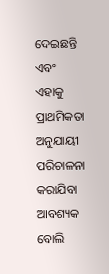ଦେଇଛନ୍ତି ଏବଂ ଏହାକୁ ପ୍ରାଥମିକତା ଅନୁଯାୟୀ ପରିଚାଳନା କରାଯିବା ଆବଶ୍ୟକ ବୋଲି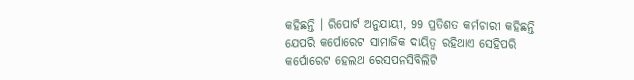କହିଛନ୍ତି । ରିପୋର୍ଟ ଅନୁଯାୟୀ, 99 ପ୍ରତିଶତ କର୍ମଚାରୀ କହିଛନ୍ତି ଯେପରି କର୍ପୋରେଟ ସାମାଜିକ ଦାୟିତ୍ବ ରହିଥାଏ ସେହିପରି କର୍ପୋରେଟ ହେଲଥ ରେସପନସିବିଲିଟି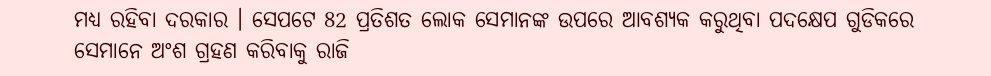ମଧ୍ୟ ରହିବା ଦରକାର । ସେପଟେ 82 ପ୍ରତିଶତ ଲୋକ ସେମାନଙ୍କ ଉପରେ ଆବଶ୍ୟକ କରୁଥିବା ପଦକ୍ଷେପ ଗୁଡିକରେ ସେମାନେ ଅଂଶ ଗ୍ରହଣ କରିବାକୁ ରାଜି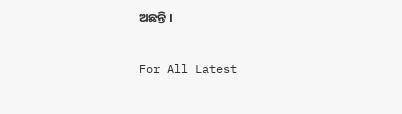ଅଛନ୍ତି ।

For All Latest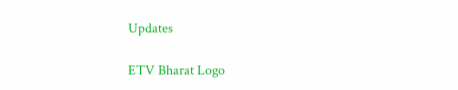Updates

ETV Bharat Logo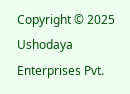Copyright © 2025 Ushodaya Enterprises Pvt.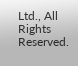Ltd., All Rights Reserved.